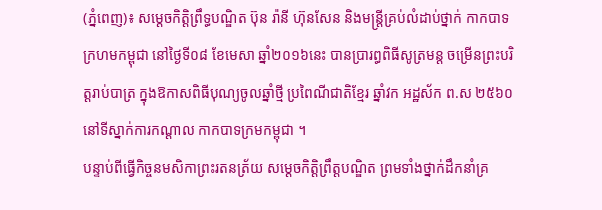(ភ្នំពេញ)៖ សម្ដេចកិត្ដិព្រឹទ្ធបណ្ឌិត ប៊ុន រ៉ានី ហ៊ុនសែន និងមន្រ្តីគ្រប់លំដាប់ថ្នាក់ កាកបាទក្រហមកម្ពុជា នៅថ្ងៃទី០៨ ខែមេសា ឆ្នាំ២០១៦នេះ បានប្រារព្ធពិធីសូត្រមន្ត ចម្រើនព្រះបរិត្ដរាប់បាត្រ ក្នុងឱកាសពិធីបុណ្យចូលឆ្នាំថ្មី ប្រពៃណីជាតិខ្មែរ ឆ្នាំវក អដ្ឋស័ក ព.ស ២៥៦០ នៅទីស្នាក់ការកណ្ដាល កាកបាទក្រមកម្ពុជា ។
បន្ទាប់ពីធ្វើកិច្ចនមសិកាព្រះរតនត្រ័យ សម្ដេចកិត្ដិព្រឹត្ដបណ្ឌិត ព្រមទាំងថ្នាក់ដឹកនាំគ្រ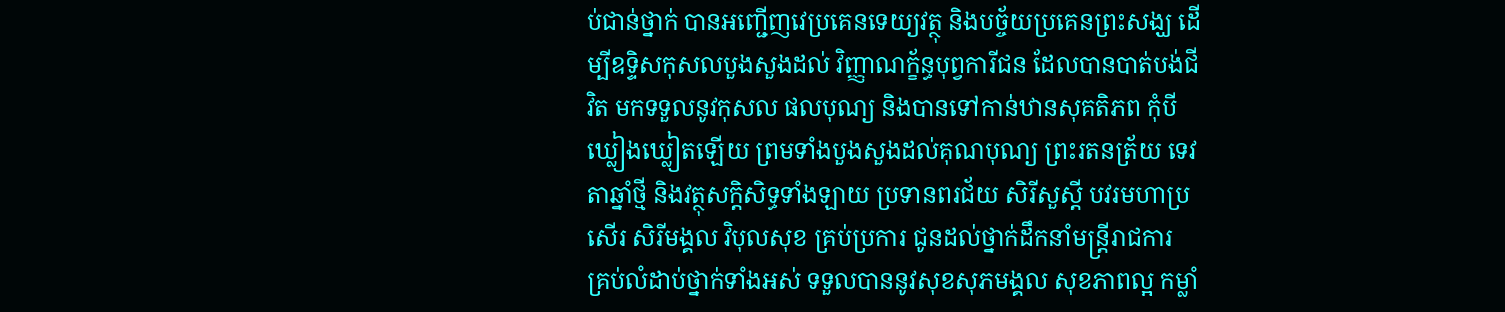ប់ជាន់ថ្នាក់ បានអញ្ជើញវេប្រគេនទេយ្យវត្ថុ និងបច្ច័យប្រគេនព្រះសង្ឃ ដើម្បីឧទិ្ទសកុសលបួងសួងដល់ វិញ្ញាណក្ខ័ន្ធបុព្វការីជន ដែលបានបាត់បង់ជីវិត មកទទួលនូវកុសល ផលបុណ្យ និងបានទៅកាន់ឋានសុគតិភព កុំបីឃ្លៀងឃ្លៀតឡើយ ព្រមទាំងបួងសួងដល់គុណបុណ្យ ព្រះរតនត្រ័យ ទេវតាឆ្នាំថ្មី និងវត្ថុសក្តិសិទ្ធទាំងឡាយ ប្រទានពរជ័យ សិរីសួស្តី បវរមហាប្រសើរ សិរីមង្គល វិបុលសុខ គ្រប់ប្រការ ជូនដល់ថ្នាក់ដឹកនាំមន្រ្តីរាជការ គ្រប់លំដាប់ថ្នាក់ទាំងអស់ ទទួលបាននូវសុខសុភមង្គល សុខភាពល្អ កម្លាំ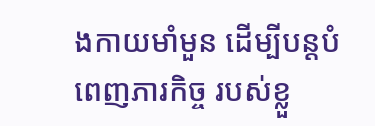ងកាយមាំមួន ដើម្បីបន្តបំពេញភារកិច្ច របស់ខ្លួ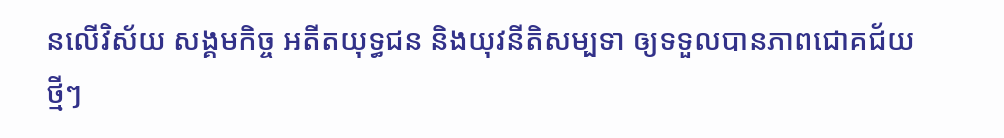នលើវិស័យ សង្គមកិច្ច អតីតយុទ្ធជន និងយុវនីតិសម្បទា ឲ្យទទួលបានភាពជោគជ័យថ្មីៗ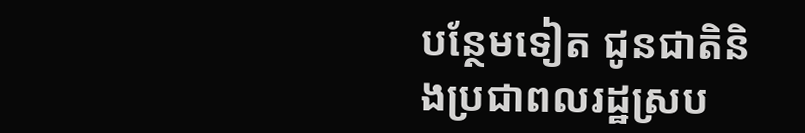បន្ថែមទៀត ជូនជាតិនិងប្រជាពលរដ្ឋស្រប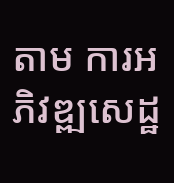តាម ការអភិវឌ្ឍសេដ្ឋ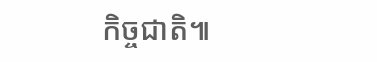កិច្ចជាតិ៕